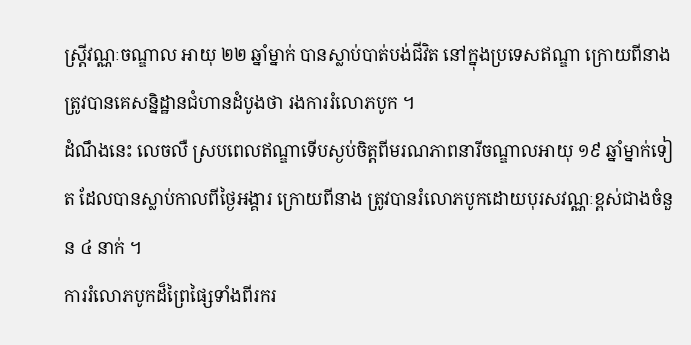ស្រ្ដីវណ្ណៈចណ្ឌាល អាយុ ២២ ឆ្នាំម្នាក់ បានស្លាប់បាត់បង់ជីវិត នៅក្នុងប្រទេសឥណ្ឌា ក្រោយពីនាងត្រូវបានគេសន្និដ្ឋានជំហានដំបូងថា រងការរំលោភបូក ។
ដំណឹងនេះ លេចលឺ ស្របពេលឥណ្ឌាទើបស្ងប់ចិត្តពីមរណភាពនារីចណ្ឌាលអាយុ ១៩ ឆ្នាំម្នាក់ទៀត ដែលបានស្លាប់កាលពីថ្ងៃអង្គារ ក្រោយពីនាង ត្រូវបានរំលោភបូកដោយបុរសវណ្ណៈខ្ពស់ជាងចំនួន ៤ នាក់ ។
ការរំលោភបូកដ៏ព្រៃផ្សៃទាំងពីរករ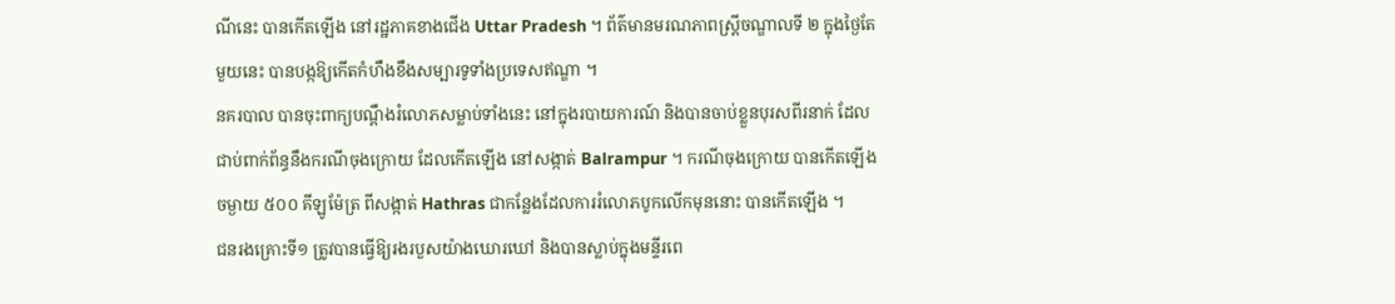ណីនេះ បានកើតឡើង នៅរដ្ឋភាគខាងជើង Uttar Pradesh ។ ព័ត៌មានមរណភាពស្រ្ដីចណ្ឌាលទី ២ ក្នុងថ្ងៃតែមួយនេះ បានបង្កឱ្យកើតកំហឹងខឹងសម្បារទូទាំងប្រទេសឥណ្ឌា ។
នគរបាល បានចុះពាក្យបណ្ដឹងរំលោភសម្លាប់ទាំងនេះ នៅក្នុងរបាយការណ៍ និងបានចាប់ខ្លួនបុរសពីរនាក់ ដែលជាប់ពាក់ព័ន្ធនឹងករណីចុងក្រោយ ដែលកើតឡើង នៅសង្កាត់ Balrampur ។ ករណីចុងក្រោយ បានកើតឡើងចម្ងាយ ៥០០ គីឡូម៉ែត្រ ពីសង្កាត់ Hathras ជាកន្លែងដែលការរំលោភបូកលើកមុននោះ បានកើតឡើង ។
ជនរងគ្រោះទី១ ត្រូវបានធ្វើឱ្យរងរបួសយ៉ាងឃោរឃៅ និងបានស្លាប់ក្នុងមន្ទីរពេ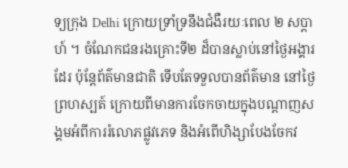ទ្យក្រុង Delhi ក្រោយទ្រាំទ្រនឹងជំងឺរយៈពេល ២ សប្ដាហ៍ ។ ចំណែកជនរងគ្រោះទី២ ដ៏បានស្លាប់នៅថ្ងៃអង្គារដែរ ប៉ុន្ដែព័ត៌មានជាតិ ទើបតែទទួលបានព័ត៌មាន នៅថ្ងៃព្រហស្បត៍ ក្រោយពីមានការចែកចាយក្នុងបណ្ដាញសង្គមអំពីការរំលោភផ្លូវភេទ និងអំពើហិង្សាបែងចែកវ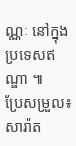ណ្ណៈ នៅក្នុងប្រទេសឥណ្ឌា ៕
ប្រែសម្រួល៖ សារ៉ាត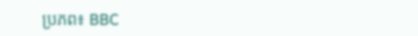ប្រភព៖ BBC